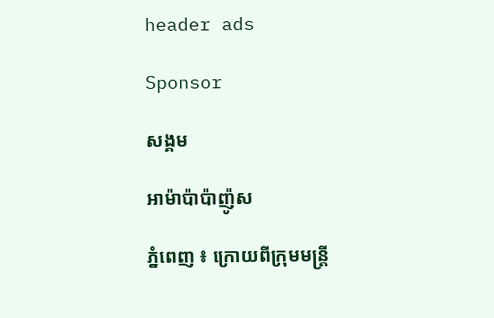header ads

Sponsor

សង្គម

អាម៉ាប៉ាប៉ាញ៉ូស

ភ្នំពេញ ៖ ក្រោយពីក្រុមមន្ត្រី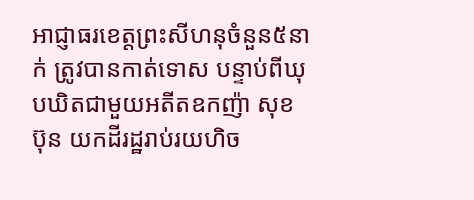អាជ្ញាធរខេត្តព្រះសីហនុចំនួន៥នាក់ ត្រូវបានកាត់ទោស បន្ទាប់ពីឃុបឃិតជាមួយអតីតឧកញ៉ា សុខ ប៊ុន យកដីរដ្ឋរាប់រយហិច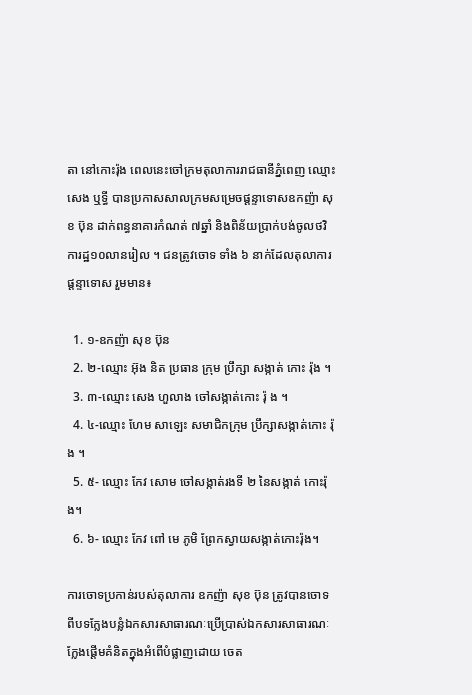តា នៅកោះរ៉ុង ពេលនេះចៅក្រមតុលាការរាជធានីភ្នំពេញ ឈ្មោះ សេង ឬទ្ធី បានប្រកាសសាលក្រមសម្រេចផ្ដន្ទាទោសឧកញ៉ា សុខ ប៊ុន ដាក់ពន្ធនាគារកំណត់ ៧ឆ្នាំ និងពិន័យប្រាក់បង់ចូលថវិការដ្ឋ១០លានរៀល ។ ជនត្រូវចោទ ទាំង ៦ នាក់ដែលតុលាការផ្ដន្ទាទោស រួមមាន៖

  1. ១-ឧកញ៉ា សុខ ប៊ុន
  2. ២-ឈ្មោះ អ៊ុង និត ប្រធាន ក្រុម ប្រឹក្សា សង្កាត់ កោះ រ៉ុង ។
  3. ៣-ឈ្មោះ សេង ហួលាង ចៅសង្កាត់កោះ រ៉ុ ង ។
  4. ៤-ឈ្មោះ ហែម សាឡេះ សមាជិកក្រុម ប្រឹក្សាសង្កាត់កោះ រ៉ុង ។
  5. ៥- ឈ្មោះ កែវ សោម ចៅសង្កាត់រងទី ២ នៃសង្កាត់ កោះរ៉ុង។
  6. ៦- ឈ្មោះ កែវ ពៅ មេ ភូមិ ព្រែកស្វាយសង្កាត់កោះរ៉ុង។

ការចោទប្រកាន់របស់តុលាការ ឧកញ៉ា សុខ ប៊ុន ត្រូវបានចោទពីបទក្លែងបន្លំឯកសារសាធារណៈប្រើប្រាស់ឯកសារសាធារណៈក្លែងផ្តើមគំនិតក្នុងអំពើបំផ្លាញដោយ ចេត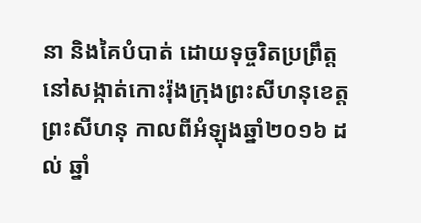នា និងគៃបំបាត់ ដោយទុច្ចរិតប្រព្រឹត្តនៅសង្កាត់កោះរ៉ុងក្រុងព្រះសីហនុខេត្តព្រះសីហនុ កាលពីអំឡុងឆ្នាំ២០១៦ ដ ល់ ឆ្នាំ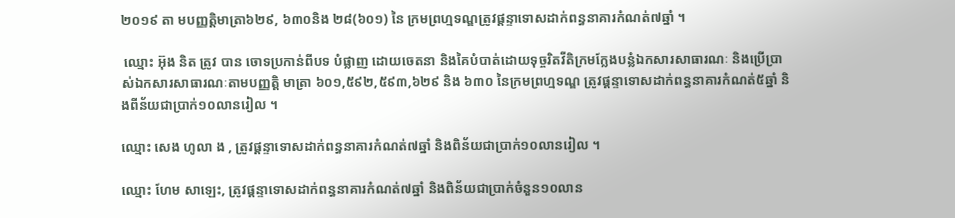២០១៩ តា មបញ្ញត្តិមាត្រា៦២៩, ៦៣០និង ២៨(៦០១) នៃ ក្រមព្រហ្មទណ្ឌត្រូវផ្ដន្ទាទោសដាក់ពន្ធនាគារកំណត់៧ឆ្នាំ ។

 ឈ្មោះ អ៊ុង និត ត្រូវ បាន ចោទប្រកាន់ពីបទ បំផ្លាញ ដោយចេតនា និងគៃបំបាត់ដោយទុច្ចរិតវីតិក្រមក្លែងបន្លំឯកសារសាធារណៈ និងប្រើប្រាស់ឯកសារសាធារណៈតាមបញ្ញត្តិ មាត្រា ៦០១,៥៩២,៥៩៣,៦២៩ និង ៦៣០ នៃក្រមព្រហ្មទណ្ឌ ត្រូវផ្ដន្ទាទោសដាក់ពន្ធនាគារកំណត់៥ឆ្នាំ និងពីន័យជាប្រាក់១០លានរៀល ។

ឈ្មោះ សេង ហូលា ង , ត្រូវផ្ដន្ទាទោសដាក់ពន្ធនាគារកំណត់៧ឆ្នាំ និងពិន័យជាប្រាក់១០លានរៀល ។

ឈ្មោះ ហែម សាឡេះ, ត្រូវផ្ដន្ទាទោសដាក់ពន្ធនាគារកំណត់៧ឆ្នាំ និងពិន័យជាប្រាក់ចំនួន១០លាន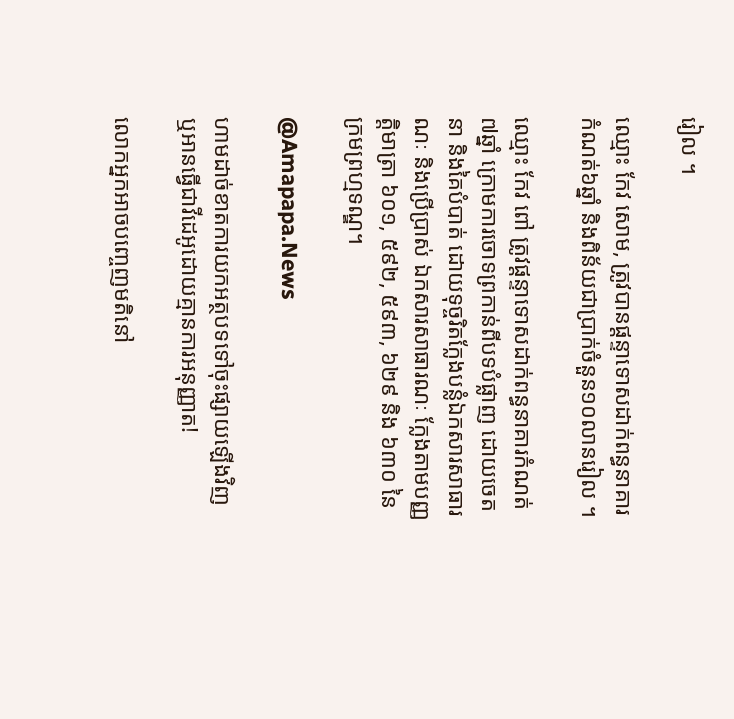រៀល ។

ឈ្មោះ កែវ សោម, ត្រូវបានផ្ដន្ទាទោសដាក់ពន្ធនាគារកំណត់៦ឆ្នាំ និងពិន័យជាប្រាក់ចំនួន១០លានរៀល ។

ឈ្មោះ កែវ ពៅ ត្រូវផ្ដន្ទាទោសដាក់ពន្ធនាគារកំណត់៧ឆ្នាំ ក្រោមការចោទព្រកាន់ពីបទបំផ្លាញ ដោយចេតនា និងគៃបំបាត់ ដោយទុច្ចរិតក្លែងបន្លំឯកសារសាធារណៈ និងប្រើប្រាស់ ឯកសារសាធារណៈ ក្លែងតាមបញ្ញត្តិមាត្រា ៦០១, ៥៩២, ៥៩៣, ៦២៩ និង ៦៣០ នៃក្រមព្រហ្មទណ្ឌ។

@Amapapa.News

ហាមដាច់ខាតការយកអត្ថបទទៅចុះផ្សាយឡើងវិញ ឬអានធ្វើជាវីដេអូដោយគ្មានការអនុញ្ញាត!

លោកអ្នកអាចបញ្ចេញមតិនៅ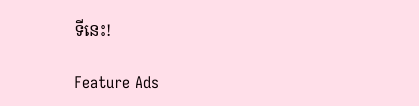ទីនេះ!

Feature Ads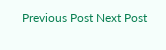Previous Post Next Post